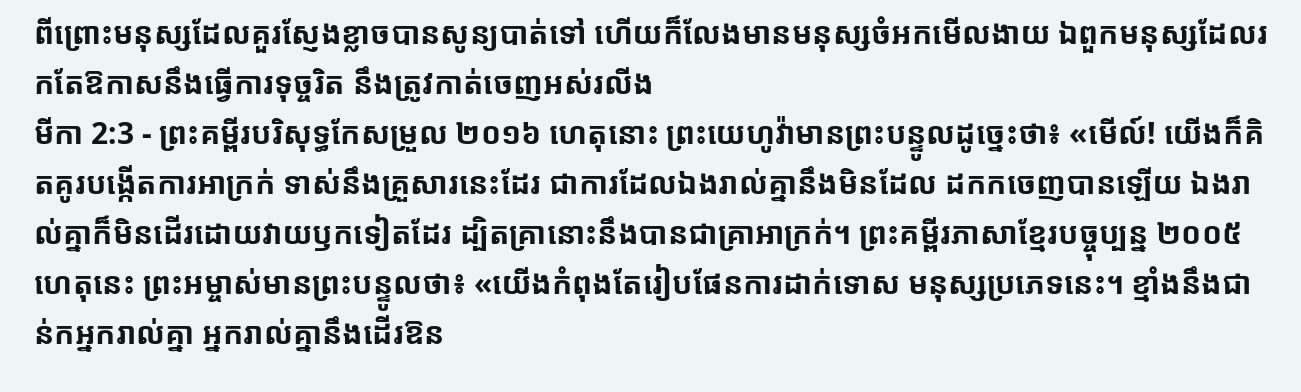ពីព្រោះមនុស្សដែលគួរស្ញែងខ្លាចបានសូន្យបាត់ទៅ ហើយក៏លែងមានមនុស្សចំអកមើលងាយ ឯពួកមនុស្សដែលរកតែឱកាសនឹងធ្វើការទុច្ចរិត នឹងត្រូវកាត់ចេញអស់រលីង
មីកា 2:3 - ព្រះគម្ពីរបរិសុទ្ធកែសម្រួល ២០១៦ ហេតុនោះ ព្រះយេហូវ៉ាមានព្រះបន្ទូលដូច្នេះថា៖ «មើល៍! យើងក៏គិតគូរបង្កើតការអាក្រក់ ទាស់នឹងគ្រួសារនេះដែរ ជាការដែលឯងរាល់គ្នានឹងមិនដែល ដកកចេញបានឡើយ ឯងរាល់គ្នាក៏មិនដើរដោយវាយឫកទៀតដែរ ដ្បិតគ្រានោះនឹងបានជាគ្រាអាក្រក់។ ព្រះគម្ពីរភាសាខ្មែរបច្ចុប្បន្ន ២០០៥ ហេតុនេះ ព្រះអម្ចាស់មានព្រះបន្ទូលថា៖ «យើងកំពុងតែរៀបផែនការដាក់ទោស មនុស្សប្រភេទនេះ។ ខ្មាំងនឹងជាន់កអ្នករាល់គ្នា អ្នករាល់គ្នានឹងដើរឱន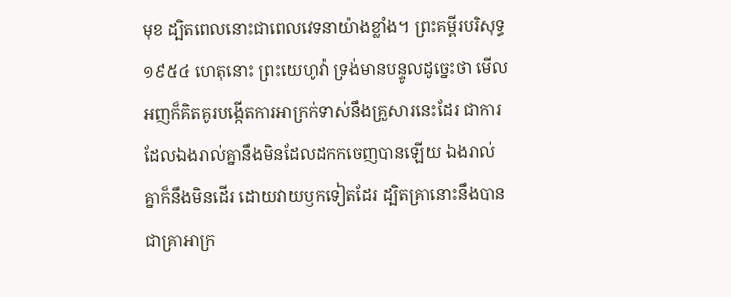មុខ ដ្បិតពេលនោះជាពេលវេទនាយ៉ាងខ្លាំង។ ព្រះគម្ពីរបរិសុទ្ធ ១៩៥៤ ហេតុនោះ ព្រះយេហូវ៉ា ទ្រង់មានបន្ទូលដូច្នេះថា មើល អញក៏គិតគូរបង្កើតការអាក្រក់ទាស់នឹងគ្រួសារនេះដែរ ជាការដែលឯងរាល់គ្នានឹងមិនដែលដកកចេញបានឡើយ ឯងរាល់គ្នាក៏នឹងមិនដើរ ដោយវាយឫកទៀតដែរ ដ្បិតគ្រានោះនឹងបានជាគ្រាអាក្រ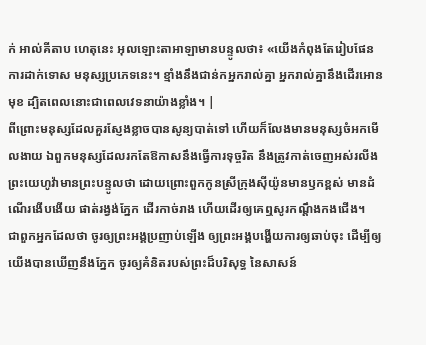ក់ អាល់គីតាប ហេតុនេះ អុលឡោះតាអាឡាមានបន្ទូលថា៖ «យើងកំពុងតែរៀបផែនការដាក់ទោស មនុស្សប្រភេទនេះ។ ខ្មាំងនឹងជាន់កអ្នករាល់គ្នា អ្នករាល់គ្នានឹងដើរអោនមុខ ដ្បិតពេលនោះជាពេលវេទនាយ៉ាងខ្លាំង។ |
ពីព្រោះមនុស្សដែលគួរស្ញែងខ្លាចបានសូន្យបាត់ទៅ ហើយក៏លែងមានមនុស្សចំអកមើលងាយ ឯពួកមនុស្សដែលរកតែឱកាសនឹងធ្វើការទុច្ចរិត នឹងត្រូវកាត់ចេញអស់រលីង
ព្រះយេហូវ៉ាមានព្រះបន្ទូលថា ដោយព្រោះពួកកូនស្រីក្រុងស៊ីយ៉ូនមានឫកខ្ពស់ មានដំណើរងើបងើយ ផាត់រង្វង់ភ្នែក ដើរកាច់រាង ហើយដើរឲ្យគេឮសូរកណ្ដឹងកងជើង។
ជាពួកអ្នកដែលថា ចូរឲ្យព្រះអង្គប្រញាប់ឡើង ឲ្យព្រះអង្គបង្ហើយការឲ្យឆាប់ចុះ ដើម្បីឲ្យយើងបានឃើញនឹងភ្នែក ចូរឲ្យគំនិតរបស់ព្រះដ៏បរិសុទ្ធ នៃសាសន៍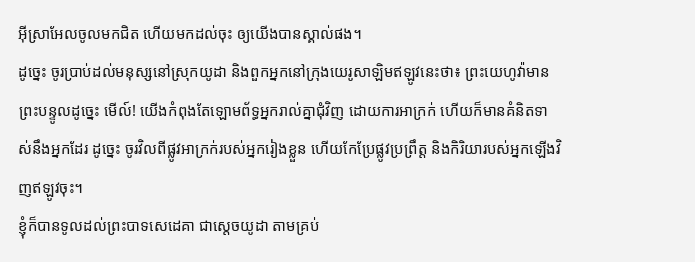អ៊ីស្រាអែលចូលមកជិត ហើយមកដល់ចុះ ឲ្យយើងបានស្គាល់ផង។
ដូច្នេះ ចូរប្រាប់ដល់មនុស្សនៅស្រុកយូដា និងពួកអ្នកនៅក្រុងយេរូសាឡិមឥឡូវនេះថា៖ ព្រះយេហូវ៉ាមានព្រះបន្ទូលដូច្នេះ មើល៍! យើងកំពុងតែឡោមព័ទ្ធអ្នករាល់គ្នាជុំវិញ ដោយការអាក្រក់ ហើយក៏មានគំនិតទាស់នឹងអ្នកដែរ ដូច្នេះ ចូរវិលពីផ្លូវអាក្រក់របស់អ្នករៀងខ្លួន ហើយកែប្រែផ្លូវប្រព្រឹត្ត និងកិរិយារបស់អ្នកឡើងវិញឥឡូវចុះ។
ខ្ញុំក៏បានទូលដល់ព្រះបាទសេដេគា ជាស្តេចយូដា តាមគ្រប់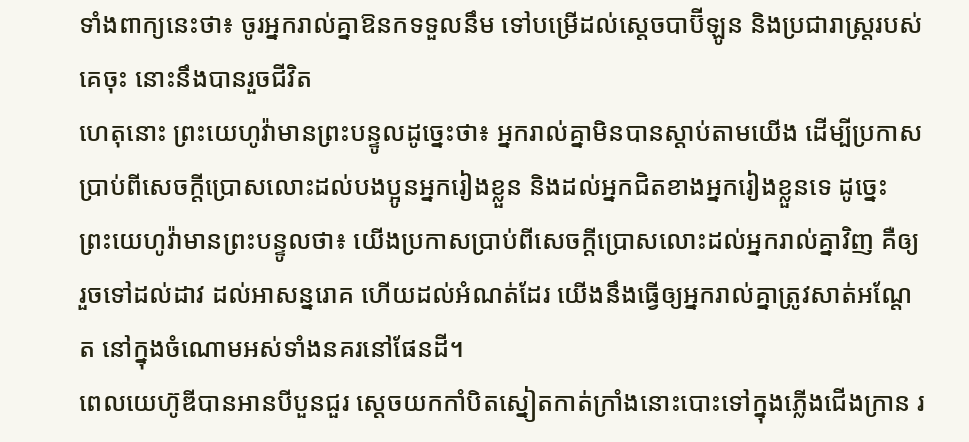ទាំងពាក្យនេះថា៖ ចូរអ្នករាល់គ្នាឱនកទទួលនឹម ទៅបម្រើដល់ស្តេចបាប៊ីឡូន និងប្រជារាស្ត្ររបស់គេចុះ នោះនឹងបានរួចជីវិត
ហេតុនោះ ព្រះយេហូវ៉ាមានព្រះបន្ទូលដូច្នេះថា៖ អ្នករាល់គ្នាមិនបានស្តាប់តាមយើង ដើម្បីប្រកាសប្រាប់ពីសេចក្ដីប្រោសលោះដល់បងប្អូនអ្នករៀងខ្លួន និងដល់អ្នកជិតខាងអ្នករៀងខ្លួនទេ ដូច្នេះ ព្រះយេហូវ៉ាមានព្រះបន្ទូលថា៖ យើងប្រកាសប្រាប់ពីសេចក្ដីប្រោសលោះដល់អ្នករាល់គ្នាវិញ គឺឲ្យរួចទៅដល់ដាវ ដល់អាសន្នរោគ ហើយដល់អំណត់ដែរ យើងនឹងធ្វើឲ្យអ្នករាល់គ្នាត្រូវសាត់អណ្តែត នៅក្នុងចំណោមអស់ទាំងនគរនៅផែនដី។
ពេលយេហ៊ូឌីបានអានបីបួនជួរ ស្ដេចយកកាំបិតស្នៀតកាត់ក្រាំងនោះបោះទៅក្នុងភ្លើងជើងក្រាន រ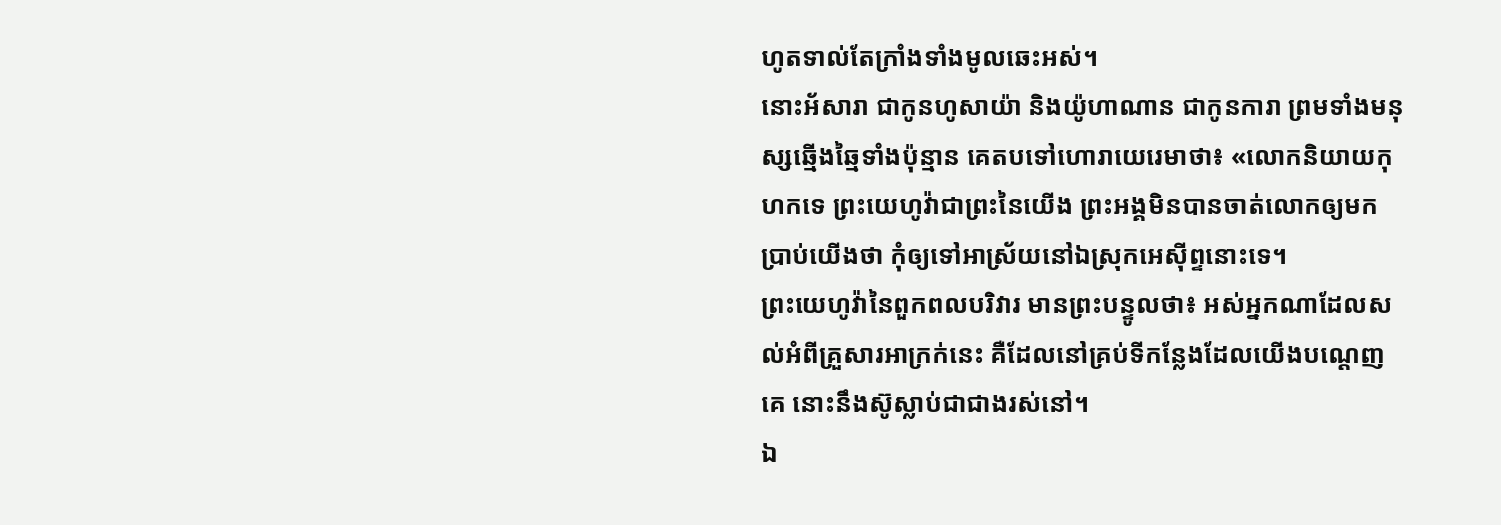ហូតទាល់តែក្រាំងទាំងមូលឆេះអស់។
នោះអ័សារា ជាកូនហូសាយ៉ា និងយ៉ូហាណាន ជាកូនការា ព្រមទាំងមនុស្សឆ្មើងឆ្មៃទាំងប៉ុន្មាន គេតបទៅហោរាយេរេមាថា៖ «លោកនិយាយកុហកទេ ព្រះយេហូវ៉ាជាព្រះនៃយើង ព្រះអង្គមិនបានចាត់លោកឲ្យមកប្រាប់យើងថា កុំឲ្យទៅអាស្រ័យនៅឯស្រុកអេស៊ីព្ទនោះទេ។
ព្រះយេហូវ៉ានៃពួកពលបរិវារ មានព្រះបន្ទូលថា៖ អស់អ្នកណាដែលសល់អំពីគ្រួសារអាក្រក់នេះ គឺដែលនៅគ្រប់ទីកន្លែងដែលយើងបណ្តេញគេ នោះនឹងស៊ូស្លាប់ជាជាងរស់នៅ។
ឯ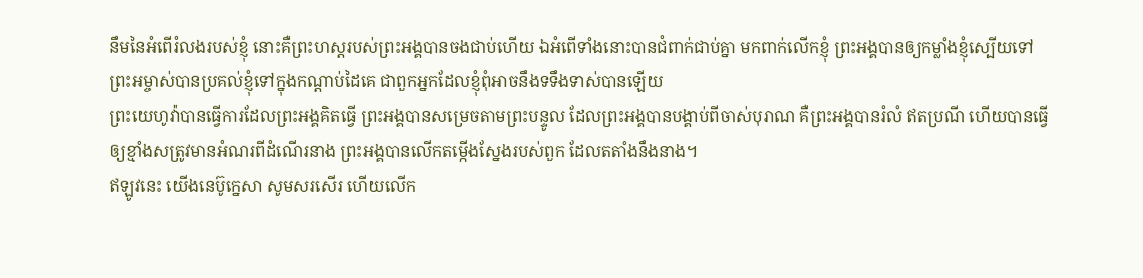នឹមនៃអំពើរំលងរបស់ខ្ញុំ នោះគឺព្រះហស្តរបស់ព្រះអង្គបានចងជាប់ហើយ ឯអំពើទាំងនោះបានជំពាក់ជាប់គ្នា មកពាក់លើកខ្ញុំ ព្រះអង្គបានឲ្យកម្លាំងខ្ញុំស្បើយទៅ ព្រះអម្ចាស់បានប្រគល់ខ្ញុំទៅក្នុងកណ្ដាប់ដៃគេ ជាពួកអ្នកដែលខ្ញុំពុំអាចនឹងទទឹងទាស់បានឡើយ
ព្រះយេហូវ៉ាបានធ្វើការដែលព្រះអង្គគិតធ្វើ ព្រះអង្គបានសម្រេចតាមព្រះបន្ទូល ដែលព្រះអង្គបានបង្គាប់ពីចាស់បុរាណ គឺព្រះអង្គបានរំលំ ឥតប្រណី ហើយបានធ្វើឲ្យខ្មាំងសត្រូវមានអំណរពីដំណើរនាង ព្រះអង្គបានលើកតម្កើងស្នែងរបស់ពួក ដែលតតាំងនឹងនាង។
ឥឡូវនេះ យើងនេប៊ូក្នេសា សូមសរសើរ ហើយលើក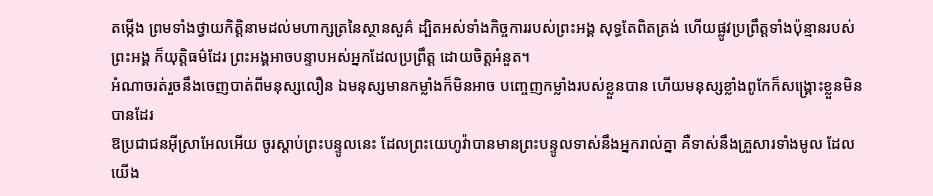តម្កើង ព្រមទាំងថ្វាយកិត្តិនាមដល់មហាក្សត្រនៃស្ថានសួគ៌ ដ្បិតអស់ទាំងកិច្ចការរបស់ព្រះអង្គ សុទ្ធតែពិតត្រង់ ហើយផ្លូវប្រព្រឹត្តទាំងប៉ុន្មានរបស់ព្រះអង្គ ក៏យុត្តិធម៌ដែរ ព្រះអង្គអាចបន្ទាបអស់អ្នកដែលប្រព្រឹត្ត ដោយចិត្តអំនួត។
អំណាចរត់រួចនឹងចេញបាត់ពីមនុស្សលឿន ឯមនុស្សមានកម្លាំងក៏មិនអាច បញ្ចេញកម្លាំងរបស់ខ្លួនបាន ហើយមនុស្សខ្លាំងពូកែក៏សង្គ្រោះខ្លួនមិនបានដែរ
ឱប្រជាជនអ៊ីស្រាអែលអើយ ចូរស្តាប់ព្រះបន្ទូលនេះ ដែលព្រះយេហូវ៉ាបានមានព្រះបន្ទូលទាស់នឹងអ្នករាល់គ្នា គឺទាស់នឹងគ្រួសារទាំងមូល ដែលយើង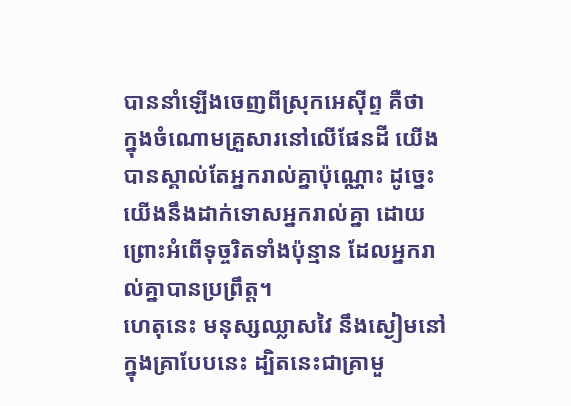បាននាំឡើងចេញពីស្រុកអេស៊ីព្ទ គឺថា
ក្នុងចំណោមគ្រួសារនៅលើផែនដី យើងបានស្គាល់តែអ្នករាល់គ្នាប៉ុណ្ណោះ ដូច្នេះ យើងនឹងដាក់ទោសអ្នករាល់គ្នា ដោយព្រោះអំពើទុច្ចរិតទាំងប៉ុន្មាន ដែលអ្នករាល់គ្នាបានប្រព្រឹត្ត។
ហេតុនេះ មនុស្សឈ្លាសវៃ នឹងស្ងៀមនៅក្នុងគ្រាបែបនេះ ដ្បិតនេះជាគ្រាមួ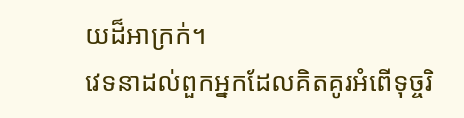យដ៏អាក្រក់។
វេទនាដល់ពួកអ្នកដែលគិតគូរអំពើទុច្ចរិ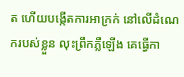ត ហើយបង្កើតការអាក្រក់ នៅលើដំណេករបស់ខ្លួន លុះព្រឹកភ្លឺឡើង គេធ្វើកា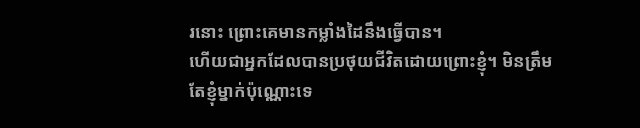រនោះ ព្រោះគេមានកម្លាំងដៃនឹងធ្វើបាន។
ហើយជាអ្នកដែលបានប្រថុយជីវិតដោយព្រោះខ្ញុំ។ មិនត្រឹមតែខ្ញុំម្នាក់ប៉ុណ្ណោះទេ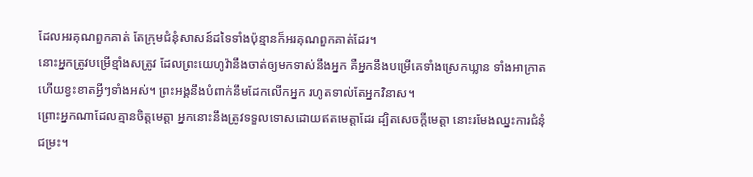ដែលអរគុណពួកគាត់ តែក្រុមជំនុំសាសន៍ដទៃទាំងប៉ុន្មានក៏អរគុណពួកគាត់ដែរ។
នោះអ្នកត្រូវបម្រើខ្មាំងសត្រូវ ដែលព្រះយេហូវ៉ានឹងចាត់ឲ្យមកទាស់នឹងអ្នក គឺអ្នកនឹងបម្រើគេទាំងស្រេកឃ្លាន ទាំងអាក្រាត ហើយខ្វះខាតអ្វីៗទាំងអស់។ ព្រះអង្គនឹងបំពាក់នឹមដែកលើកអ្នក រហូតទាល់តែអ្នកវិនាស។
ព្រោះអ្នកណាដែលគ្មានចិត្តមេត្តា អ្នកនោះនឹងត្រូវទទួលទោសដោយឥតមេត្តាដែរ ដ្បិតសេចក្តីមេត្តា នោះរមែងឈ្នះការជំនុំជម្រះ។